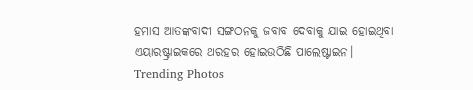ହମାସ ଆତଙ୍କବାଦୀ ସଙ୍ଗଠନକୁ ଜବାବ ଦେବାକୁ ଯାଇ ହୋଇଥିବା ଏୟାରଷ୍ଟ୍ରାଇକରେ ଥରହର ହୋଇଉଠିଛି ପାଲେଷ୍ଟାଇନ।
Trending Photos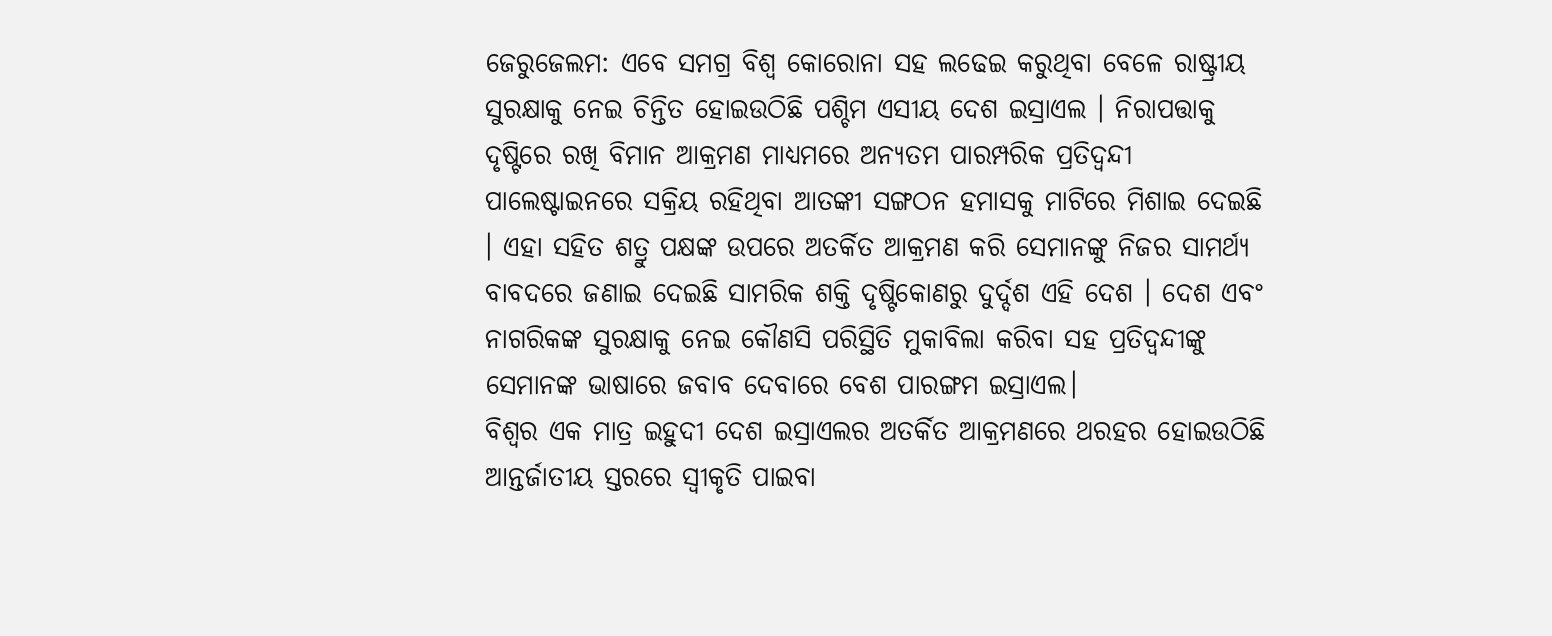ଜେରୁଜେଲମ: ଏବେ ସମଗ୍ର ବିଶ୍ୱ କୋରୋନା ସହ ଲଢେଇ କରୁଥିବା ବେଳେ ରାଷ୍ଟ୍ରୀୟ ସୁରକ୍ଷାକୁ ନେଇ ଚିନ୍ତିତ ହୋଇଉଠିଛି ପଶ୍ଚିମ ଏସୀୟ ଦେଶ ଇସ୍ରାଏଲ । ନିରାପତ୍ତାକୁ ଦୃଷ୍ଟିରେ ରଖି ବିମାନ ଆକ୍ରମଣ ମାଧ୍ୟମରେ ଅନ୍ୟତମ ପାରମ୍ପରିକ ପ୍ରତିଦ୍ୱନ୍ଦୀ ପାଲେଷ୍ଟାଇନରେ ସକ୍ରିୟ ରହିଥିବା ଆତଙ୍କୀ ସଙ୍ଗଠନ ହମାସକୁ ମାଟିରେ ମିଶାଇ ଦେଇଛି । ଏହା ସହିତ ଶତ୍ରୁ ପକ୍ଷଙ୍କ ଉପରେ ଅତର୍କିତ ଆକ୍ରମଣ କରି ସେମାନଙ୍କୁ ନିଜର ସାମର୍ଥ୍ୟ ବାବଦରେ ଜଣାଇ ଦେଇଛି ସାମରିକ ଶକ୍ତି ଦୃଷ୍ଟିକୋଣରୁ ଦୁର୍ଦ୍ଦଶ ଏହି ଦେଶ । ଦେଶ ଏବଂ ନାଗରିକଙ୍କ ସୁରକ୍ଷାକୁ ନେଇ କୌଣସି ପରିସ୍ଥିତି ମୁକାବିଲା କରିବା ସହ ପ୍ରତିଦ୍ୱନ୍ଦୀଙ୍କୁ ସେମାନଙ୍କ ଭାଷାରେ ଜବାବ ଦେବାରେ ବେଶ ପାରଙ୍ଗମ ଇସ୍ରାଏଲ।
ବିଶ୍ୱର ଏକ ମାତ୍ର ଇହୁଦୀ ଦେଶ ଇସ୍ରାଏଲର ଅତର୍କିତ ଆକ୍ରମଣରେ ଥରହର ହୋଇଉଠିଛି ଆନ୍ତର୍ଜାତୀୟ ସ୍ତରରେ ସ୍ୱୀକୃତି ପାଇବା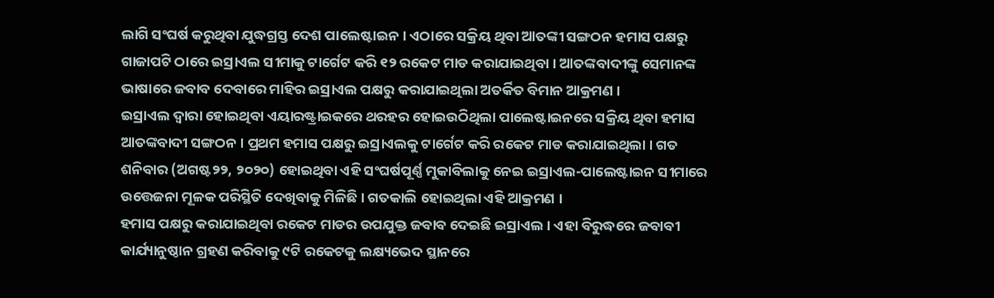ଲାଗି ସଂଘର୍ଷ କରୁଥିବା ଯୁଦ୍ଧଗ୍ରସ୍ତ ଦେଶ ପାଲେଷ୍ଟାଇନ । ଏଠାରେ ସକ୍ରିୟ ଥିବା ଆତଙ୍କୀ ସଙ୍ଗଠନ ହମାସ ପକ୍ଷରୁ ଗାଜାପଟି ଠାରେ ଇସ୍ରାଏଲ ସୀମାକୁ ଟାର୍ଗେଟ କରି ୧୨ ରକେଟ ମାଡ କରାଯାଇଥିବା । ଆତଙ୍କବାଦୀଙ୍କୁ ସେମାନଙ୍କ ଭାଷାରେ ଜବାବ ଦେବାରେ ମାହିର ଇସ୍ରାଏଲ ପକ୍ଷରୁ କରାଯାଇଥିଲା ଅତର୍କିତ ବିମାନ ଆକ୍ରମଣ ।
ଇସ୍ରାଏଲ ଦ୍ୱାରା ହୋଇଥିବା ଏୟାରଷ୍ଟ୍ରାଇକରେ ଥରହର ହୋଇଉଠିଥିଲା ପାଲେଷ୍ଟାଇନରେ ସକ୍ରିୟ ଥିବା ହମାସ ଆତଙ୍କବାଦୀ ସଙ୍ଗଠନ । ପ୍ରଥମ ହମାସ ପକ୍ଷରୁ ଇସ୍ରାଏଲକୁ ଟାର୍ଗେଟ କରି ରକେଟ ମାଡ କରାଯାଇଥିଲା । ଗତ ଶନିବାର (ଅଗଷ୍ଟ୨୨, ୨୦୨୦) ହୋଇଥିବା ଏହି ସଂଘର୍ଷପୂର୍ଣ୍ଣ ମୁକାବିଲାକୁ ନେଇ ଇସ୍ରାଏଲ-ପାଲେଷ୍ଟାଇନ ସୀମାରେ ଉତ୍ତେଜନା ମୂଳକ ପରିସ୍ଥିତି ଦେଖିବାକୁ ମିଳିଛି । ଗତକାଲି ହୋଇଥିଲା ଏହି ଆକ୍ରମଣ ।
ହମାସ ପକ୍ଷରୁ କରାଯାଇଥିବା ରକେଟ ମାଡର ଉପଯୁକ୍ତ ଜବାବ ଦେଇଛି ଇସ୍ରାଏଲ । ଏହା ବିରୁଦ୍ଧରେ ଜବାବୀ କାର୍ଯ୍ୟାନୁଷ୍ଠାନ ଗ୍ରହଣ କରିବାକୁ ୯ଟି ରକେଟକୁ ଲକ୍ଷ୍ୟଭେଦ ସ୍ଥାନରେ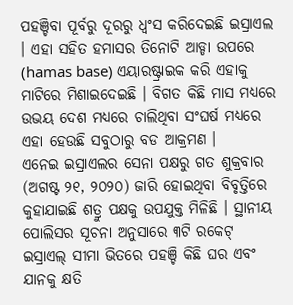ପହଞ୍ଚିବା ପୂର୍ବରୁ ଦୂରରୁ ଧ୍ୱଂସ କରିଦେଇଛି ଇସ୍ରାଏଲ । ଏହା ସହିତ ହମାସର ତିନୋଟି ଆଡ୍ଡା ଉପରେ (hamas base) ଏୟାରଷ୍ଟ୍ରାଇକ କରି ଏହାକୁ ମାଟିରେ ମିଶାଇଦେଇଛି । ବିଗତ କିଛି ମାସ ମଧ୍ୟରେ ଉଭୟ ଦେଶ ମଧ୍ୟରେ ଚାଲିଥିବା ସଂଘର୍ଷ ମଧ୍ୟରେ ଏହା ହେଉଛି ସବୁଠାରୁ ବଡ ଆକ୍ରମଣ ।
ଏନେଇ ଇସ୍ରାଏଲର ସେନା ପକ୍ଷରୁ ଗତ ଶୁକ୍ରବାର (ଅଗଷ୍ଟ ୨୧, ୨୦୨୦) ଜାରି ହୋଇଥିବା ବିବୃତ୍ତିରେ କୁହାଯାଇଛି ଶତ୍ରୁ ପକ୍ଷକୁ ଉପଯୁକ୍ତ ମିଳିଛି । ସ୍ଥାନୀୟ ପୋଲିସର ସୂଚନା ଅନୁସାରେ ୩ଟି ରକେଟ୍ ଇସ୍ରାଏଲ୍ ସୀମା ଭିତରେ ପହଞ୍ଚି କିଛି ଘର ଏବଂ ଯାନକୁ କ୍ଷତି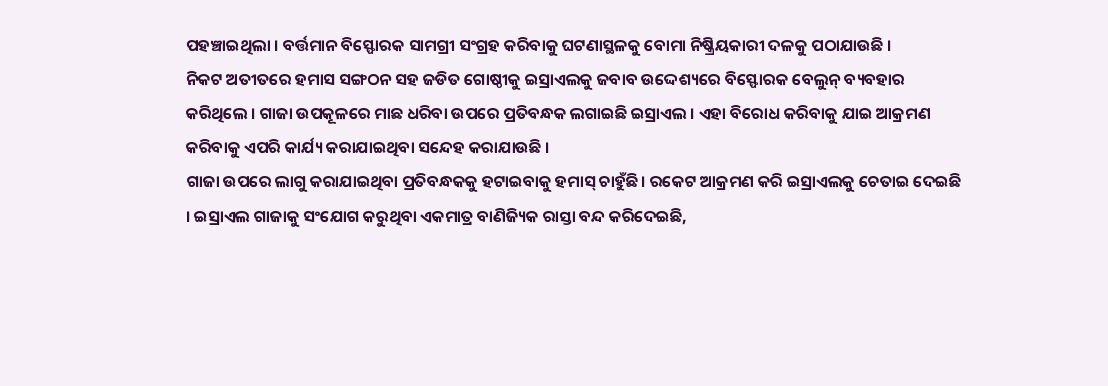ପହଞ୍ଚାଇଥିଲା । ବର୍ତ୍ତମାନ ବିସ୍ଫୋରକ ସାମଗ୍ରୀ ସଂଗ୍ରହ କରିବାକୁ ଘଟଣାସ୍ଥଳକୁ ବୋମା ନିଷ୍କ୍ରିୟକାରୀ ଦଳକୁ ପଠାଯାଉଛି ।
ନିକଟ ଅତୀତରେ ହମାସ ସଙ୍ଗଠନ ସହ ଜଡିତ ଗୋଷ୍ଠୀକୁ ଇସ୍ରାଏଲକୁ ଜବାବ ଉଦ୍ଦେଶ୍ୟରେ ବିସ୍ଫୋରକ ବେଲୁନ୍ ବ୍ୟବହାର କରିଥିଲେ । ଗାଜା ଉପକୂଳରେ ମାଛ ଧରିବା ଉପରେ ପ୍ରତିବନ୍ଧକ ଲଗାଇଛି ଇସ୍ରାଏଲ । ଏହା ବିରୋଧ କରିବାକୁ ଯାଇ ଆକ୍ରମଣ କରିବାକୁ ଏପରି କାର୍ଯ୍ୟ କରାଯାଇଥିବା ସନ୍ଦେହ କରାଯାଉଛି ।
ଗାଜା ଉପରେ ଲାଗୁ କରାଯାଇଥିବା ପ୍ରତିବନ୍ଧକକୁ ହଟାଇବାକୁ ହମାସ୍ ଚାହୁଁଛି। ରକେଟ ଆକ୍ରମଣ କରି ଇସ୍ରାଏଲକୁ ଚେତାଇ ଦେଇଛି । ଇସ୍ରାଏଲ ଗାଜାକୁ ସଂଯୋଗ କରୁଥିବା ଏକମାତ୍ର ବାଣିଜ୍ୟିକ ରାସ୍ତା ବନ୍ଦ କରିଦେଇଛି,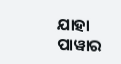ଯାହା ପାୱାର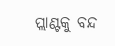ପ୍ଲାଣ୍ଟକୁ ବନ୍ଦ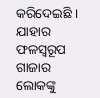କରିଦେଇଛି । ଯାହାର ଫଳସ୍ୱରୂପ ଗାଜାର ଲୋକଙ୍କୁ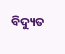ବିଦ୍ୟୁତ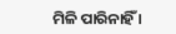ମିଳି ପାରିନାହିଁ ।